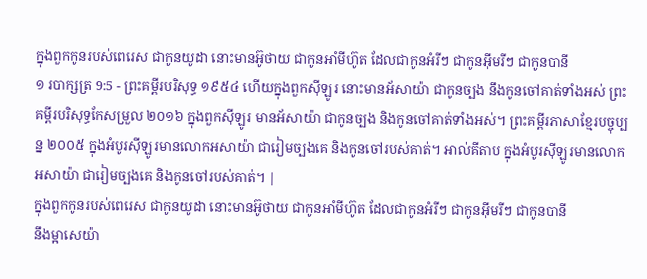ក្នុងពួកកូនរបស់ពេរេស ជាកូនយូដា នោះមានអ៊ូថាយ ជាកូនអាំមីហ៊ូត ដែលជាកូនអំរីៗ ជាកូនអ៊ីមរីៗ ជាកូនបានី
១ របាក្សត្រ 9:5 - ព្រះគម្ពីរបរិសុទ្ធ ១៩៥៤ ហើយក្នុងពួកស៊ីឡូរ នោះមានអ័សាយ៉ា ជាកូនច្បង នឹងកូនចៅគាត់ទាំងអស់ ព្រះគម្ពីរបរិសុទ្ធកែសម្រួល ២០១៦ ក្នុងពួកស៊ីឡូរ មានអ័សាយ៉ា ជាកូនច្បង និងកូនចៅគាត់ទាំងអស់។ ព្រះគម្ពីរភាសាខ្មែរបច្ចុប្បន្ន ២០០៥ ក្នុងអំបូរស៊ីឡូរមានលោកអសាយ៉ា ជារៀមច្បងគេ និងកូនចៅរបស់គាត់។ អាល់គីតាប ក្នុងអំបូរស៊ីឡូរមានលោកអសាយ៉ា ជារៀមច្បងគេ និងកូនចៅរបស់គាត់។ |
ក្នុងពួកកូនរបស់ពេរេស ជាកូនយូដា នោះមានអ៊ូថាយ ជាកូនអាំមីហ៊ូត ដែលជាកូនអំរីៗ ជាកូនអ៊ីមរីៗ ជាកូនបានី
នឹងម្អាសេយ៉ា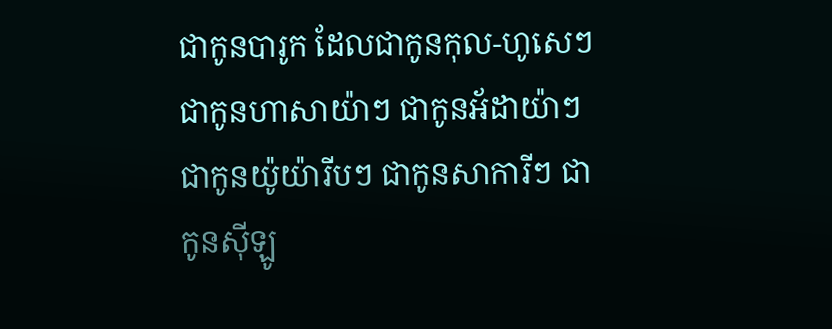ជាកូនបារូក ដែលជាកូនកុល-ហូសេៗ ជាកូនហាសាយ៉ាៗ ជាកូនអ័ដាយ៉ាៗ ជាកូនយ៉ូយ៉ារីបៗ ជាកូនសាការីៗ ជាកូនស៊ីឡូ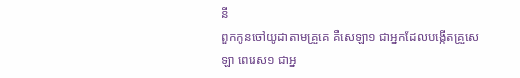នី
ពួកកូនចៅយូដាតាមគ្រួគេ គឺសេឡា១ ជាអ្នកដែលបង្កើតគ្រួសេឡា ពេរេស១ ជាអ្ន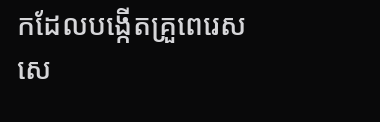កដែលបង្កើតគ្រួពេរេស សេ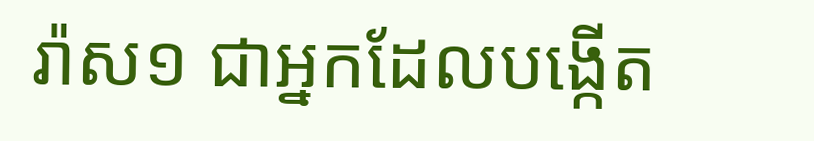រ៉ាស១ ជាអ្នកដែលបង្កើត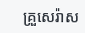គ្រួសេរ៉ាស